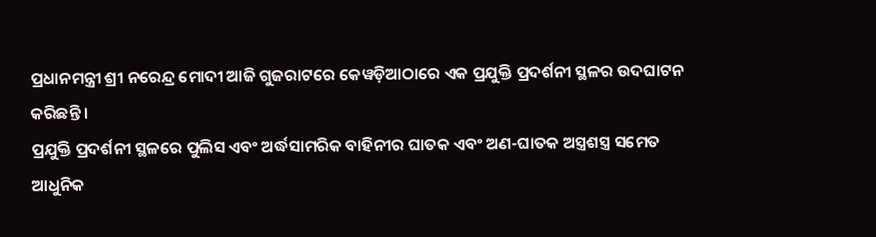ପ୍ରଧାନମନ୍ତ୍ରୀ ଶ୍ରୀ ନରେନ୍ଦ୍ର ମୋଦୀ ଆଜି ଗୁଜରାଟରେ କେୱଡ଼ିଆଠାରେ ଏକ ପ୍ରଯୁକ୍ତି ପ୍ରଦର୍ଶନୀ ସ୍ଥଳର ଉଦଘାଟନ କରିଛନ୍ତି ।
ପ୍ରଯୁକ୍ତି ପ୍ରଦର୍ଶନୀ ସ୍ଥଳରେ ପୁଲିସ ଏବଂ ଅର୍ଦ୍ଧସାମରିକ ବାହିନୀର ଘାତକ ଏବଂ ଅଣ-ଘାତକ ଅସ୍ତ୍ରଶସ୍ତ୍ର ସମେତ ଆଧୁନିକ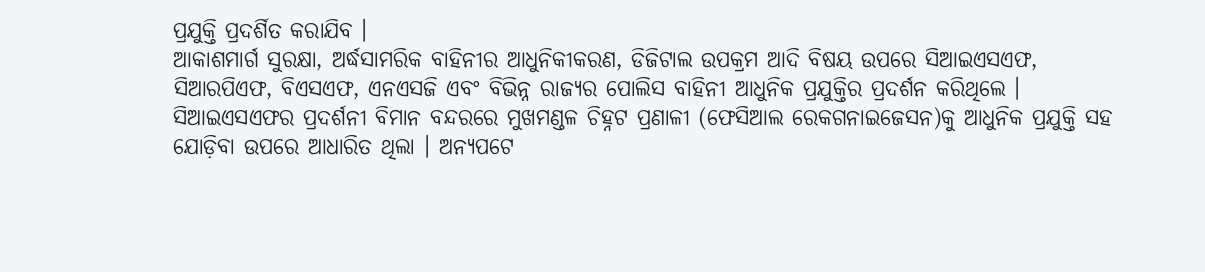ପ୍ରଯୁକ୍ତି ପ୍ରଦର୍ଶିତ କରାଯିବ ।
ଆକାଶମାର୍ଗ ସୁରକ୍ଷା, ଅର୍ଦ୍ଧସାମରିକ ବାହିନୀର ଆଧୁନିକୀକରଣ, ଡିଜିଟାଲ ଉପକ୍ରମ ଆଦି ବିଷୟ ଉପରେ ସିଆଇଏସଏଫ, ସିଆରପିଏଫ, ବିଏସଏଫ, ଏନଏସଜି ଏବଂ ବିଭିନ୍ନ ରାଜ୍ୟର ପୋଲିସ ବାହିନୀ ଆଧୁନିକ ପ୍ରଯୁକ୍ତିର ପ୍ରଦର୍ଶନ କରିଥିଲେ ।
ସିଆଇଏସଏଫର ପ୍ରଦର୍ଶନୀ ବିମାନ ବନ୍ଦରରେ ମୁଖମଣ୍ଡଳ ଚିହ୍ନଟ ପ୍ରଣାଳୀ (ଫେସିଆଲ ରେକଗନାଇଜେସନ)କୁ ଆଧୁନିକ ପ୍ରଯୁକ୍ତି ସହ ଯୋଡ଼ିବା ଉପରେ ଆଧାରିତ ଥିଲା । ଅନ୍ୟପଟେ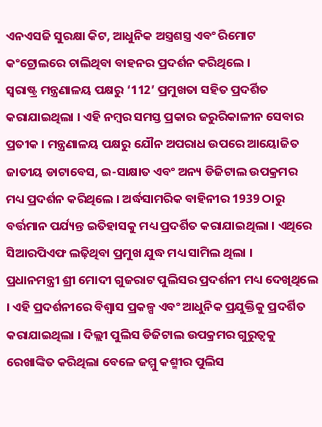ଏନଏସଜି ସୁରକ୍ଷା କିଟ, ଆଧୁନିକ ଅସ୍ତ୍ରଶସ୍ତ୍ର ଏବଂ ରିମୋଟ କଂଟ୍ରୋଲରେ ଚାଲିଥିବା ବାହନର ପ୍ରଦର୍ଶନ କରିଥିଲେ ।
ସ୍ୱରାଷ୍ଟ୍ର ମନ୍ତ୍ରଣାଳୟ ପକ୍ଷରୁ ‘112’ ପ୍ରମୁଖତା ସହିତ ପ୍ରଦର୍ଶିତ କରାଯାଇଥିଲା । ଏହି ନମ୍ବର ସମସ୍ତ ପ୍ରକାର ଜରୁରିକାଳୀନ ସେବାର ପ୍ରତୀକ । ମନ୍ତ୍ରଣାଳୟ ପକ୍ଷରୁ ଯୌନ ଅପରାଧ ଉପରେ ଆୟୋଜିତ ଜାତୀୟ ଡାଟାବେସ, ଇ-ସାକ୍ଷାତ ଏବଂ ଅନ୍ୟ ଡିଜିଟାଲ ଉପକ୍ରମର ମଧ୍ୟ ପ୍ରଦର୍ଶନ କରିଥିଲେ । ଅର୍ଦ୍ଧସାମରିକ ବାହିନୀର 1939 ଠାରୁ ବର୍ତ୍ତମାନ ପର୍ଯ୍ୟନ୍ତ ଇତିହାସକୁ ମଧ୍ୟ ପ୍ରଦର୍ଶିତ କରାଯାଇଥିଲା । ଏଥିରେ ସିଆରପିଏଫ ଲଢ଼ିଥିବା ପ୍ରମୁଖ ଯୁଦ୍ଧ ମଧ୍ୟ ସାମିଲ ଥିଲା ।
ପ୍ରଧାନମନ୍ତ୍ରୀ ଶ୍ରୀ ମୋଦୀ ଗୁଜରାଟ ପୁଲିସର ପ୍ରଦର୍ଶନୀ ମଧ୍ୟ ଦେଖିଥିଲେ । ଏହି ପ୍ରଦର୍ଶନୀରେ ବିଶ୍ୱାସ ପ୍ରକଳ୍ପ ଏବଂ ଆଧୁନିକ ପ୍ରଯୁକ୍ତିକୁ ପ୍ରଦର୍ଶିତ କରାଯାଇଥିଲା । ଦିଲ୍ଲୀ ପୁଲିସ ଡିଜିଟାଲ ଉପକ୍ରମର ଗୁରୁତ୍ୱକୁ ରେଖାଙ୍କିତ କରିଥିଲା ବେଳେ ଜମ୍ମୁ କଶ୍ମୀର ପୁଲିସ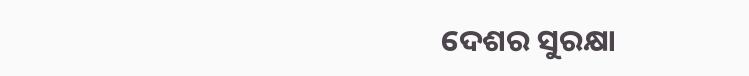ଦେଶର ସୁରକ୍ଷା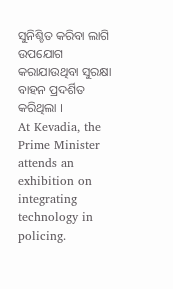ସୁନିଶ୍ଚିତ କରିବା ଲାଗି ଉପଯୋଗ କରାଯାଉଥିବା ସୁରକ୍ଷା ବାହନ ପ୍ରଦର୍ଶିତ କରିଥିଲା ।
At Kevadia, the Prime Minister attends an exhibition on integrating technology in policing.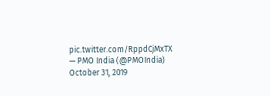pic.twitter.com/RppdCjMxTX
— PMO India (@PMOIndia) October 31, 2019